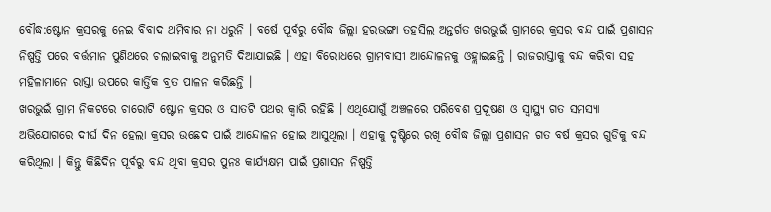ବୌଦ୍ଧ:ଷ୍ଟୋନ କ୍ରସରକୁ ନେଇ ବିବାଦ ଥମିବାର ନା ଧରୁନି । ବର୍ଷେ ପୂର୍ବରୁ ବୌଦ୍ଧ ଜିଲ୍ଲା ହରଭଙ୍ଗା ତହସିଲ ଅନ୍ତର୍ଗତ ଖରଭୁଇଁ ଗ୍ରାମରେ କ୍ରସର ବନ୍ଦ ପାଇଁ ପ୍ରଶାସନ ନିଷ୍ପତ୍ତି ପରେ ବର୍ତ୍ତମାନ ପୁଣିଥରେ ଚଲାଇବାକୁ ଅନୁମତି ଦିଆଯାଇଛି । ଏହା ବିରୋଧରେ ଗ୍ରାମବାସୀ ଆନ୍ଦୋଳନକୁ ଓହ୍ଲାଇଛନ୍ତି । ରାଜରାସ୍ତାକୁ ବନ୍ଦ କରିବା ସହ ମହିଳାମାନେ ରାସ୍ତା ଉପରେ କାର୍ତ୍ତିକ ବ୍ରତ ପାଳନ କରିଛନ୍ତି ।
ଖରଭୁଇଁ ଗ୍ରାମ ନିକଟରେ ଚାରୋଟି ଷ୍ଟୋନ କ୍ରସର ଓ ସାତଟି ପଥର କ୍ବାରି ରହିଛି । ଏଥିଯୋଗୁଁ ଅଞ୍ଚଳରେ ପରିବେଶ ପ୍ରଦୂଷଣ ଓ ସ୍ବାସ୍ଥ୍ୟ ଗତ ସମସ୍ୟା ଅଭିଯୋଗରେ ଦୀର୍ଘ ଦିନ ହେଲା କ୍ରସର ଉଛେଦ ପାଇଁ ଆନ୍ଦୋଳନ ହୋଇ ଆସୁଥିଲା । ଏହାକୁ ଦୃଷ୍ଟିରେ ରଖି ବୌଦ୍ଧ ଜିଲ୍ଲା ପ୍ରଶାସନ ଗତ ବର୍ଷ କ୍ରସର ଗୁଡିକୁ ବନ୍ଦ କରିଥିଲା । କିନ୍ତୁ କିଛିଦିନ ପୂର୍ବରୁ ବନ୍ଦ ଥିବା କ୍ରସର ପୁନଃ କାର୍ଯ୍ୟକ୍ଷମ ପାଇଁ ପ୍ରଶାସନ ନିଷ୍ପତ୍ତି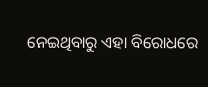ନେଇଥିବାରୁ ଏହା ବିରୋଧରେ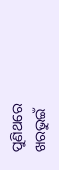ପୁଣିଥରେ ଖରଭୁଇଁ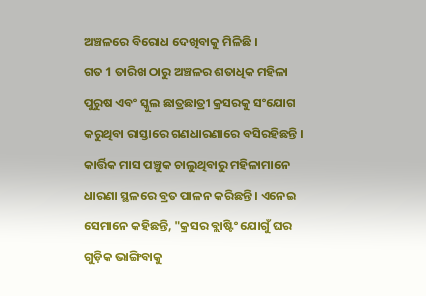ଅଞ୍ଚଳରେ ବିରୋଧ ଦେଖିବାକୁ ମିଳିଛି ।
ଗତ 1 ତାରିଖ ଠାରୁ ଅଞ୍ଚଳର ଶତାଧିକ ମହିଳା ପୁରୁଷ ଏବଂ ସ୍କୁଲ ଛାତ୍ରଛାତ୍ରୀ କ୍ରସରକୁ ସଂଯୋଗ କରୁଥିବା ରାସ୍ତାରେ ଗଣଧାରଣାରେ ବସିରହିଛନ୍ତି । କାର୍ତ୍ତିକ ମାସ ପଞ୍ଚୁକ ଚାଲୁଥିବାରୁ ମହିଳାମାନେ ଧାରଣା ସ୍ଥଳରେ ବ୍ରତ ପାଳନ କରିଛନ୍ତି । ଏନେଇ ସେମାନେ କହିଛନ୍ତି, "କ୍ରସର ବ୍ଲାଷ୍ଟିଂ ଯୋଗୁଁ ଘର ଗୁଡ଼ିକ ଭାଙ୍ଗିବାକୁ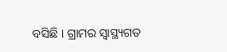ବସିଛି । ଗ୍ରାମର ସ୍ବାସ୍ଥ୍ୟଗତ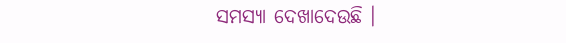ସମସ୍ୟା ଦେଖାଦେଉଛି ।